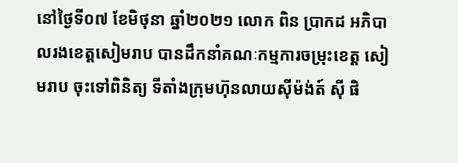នៅថ្ងៃទី០៧ ខែមិថុនា ឆ្នាំ២០២១ លោក ពិន ប្រាកដ អភិបាលរងខេត្តសៀមរាប បានដឹកនាំគណៈកម្មការចម្រុះខេត្ត សៀមរាប ចុះទៅពិនិត្យ ទីតាំងក្រុមហ៊ុនលាយស៊ីម៉ង់ត៍ ស៊ី ផិ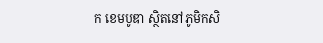ក ខេមបូឌា ស្ថិតនៅភូមិកសិ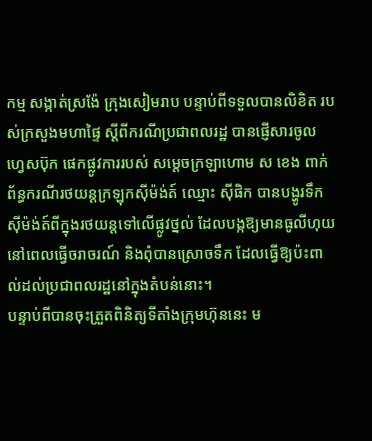កម្ម សង្កាត់ស្រង៉ែ ក្រុងសៀមរាប បន្ទាប់ពីទទួលបានលិខិត របស់ក្រសួងមហាផ្ទៃ ស្ដីពីករណីប្រជាពលរដ្ឋ បានផ្ញើសារចូល ហ្វេសប៊ុក ផេកផ្លូវការរបស់ សម្តេចក្រឡាហោម ស ខេង ពាក់ព័ន្ធករណីរថយន្តក្រឡុកស៊ីម៉ង់ត៍ ឈ្មោះ ស៊ីផិក បានបង្ហូរទឹកស៊ីម៉ង់ត៍ពីក្នុងរថយន្តទៅលើផ្លូវថ្នល់ ដែលបង្កឱ្យមានធូលីហុយ នៅពេលធ្វើចរាចរណ៍ និងពុំបានស្រោចទឹក ដែលធ្វើឱ្យប៉ះពាល់ដល់ប្រជាពលរដ្ឋនៅក្នុងតំបន់នោះ។
បន្ទាប់ពីបានចុះត្រួតពិនិត្យទីតាំងក្រុមហ៊ុននេះ ម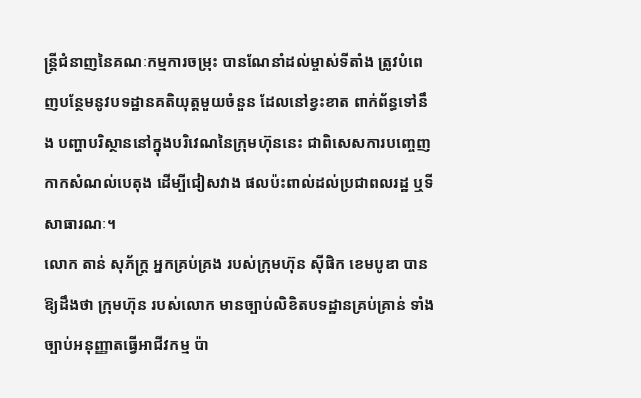ន្រ្តីជំនាញនៃគណៈកម្មការចម្រុះ បានណែនាំដល់ម្ចាស់ទីតាំង ត្រូវបំពេញបន្ថែមនូវបទដ្ឋានគតិយុត្តមួយចំនួន ដែលនៅខ្វះខាត ពាក់ព័ន្ធទៅនឹង បញ្ហាបរិស្ថាននៅក្នុងបរិវេណនៃក្រុមហ៊ុននេះ ជាពិសេសការបញ្ចេញកាកសំណល់បេតុង ដើម្បីជៀសវាង ផលប៉ះពាល់ដល់ប្រជាពលរដ្ឋ ឬទីសាធារណៈ។
លោក តាន់ សុភ័ក្រ្ត អ្នកគ្រប់គ្រង របស់ក្រុមហ៊ុន ស៊ីផិក ខេមបូឌា បានឱ្យដឹងថា ក្រុមហ៊ុន របស់លោក មានច្បាប់លិខិតបទដ្ឋានគ្រប់គ្រាន់ ទាំងច្បាប់អនុញ្ញាតធ្វើអាជីវកម្ម ប៉ា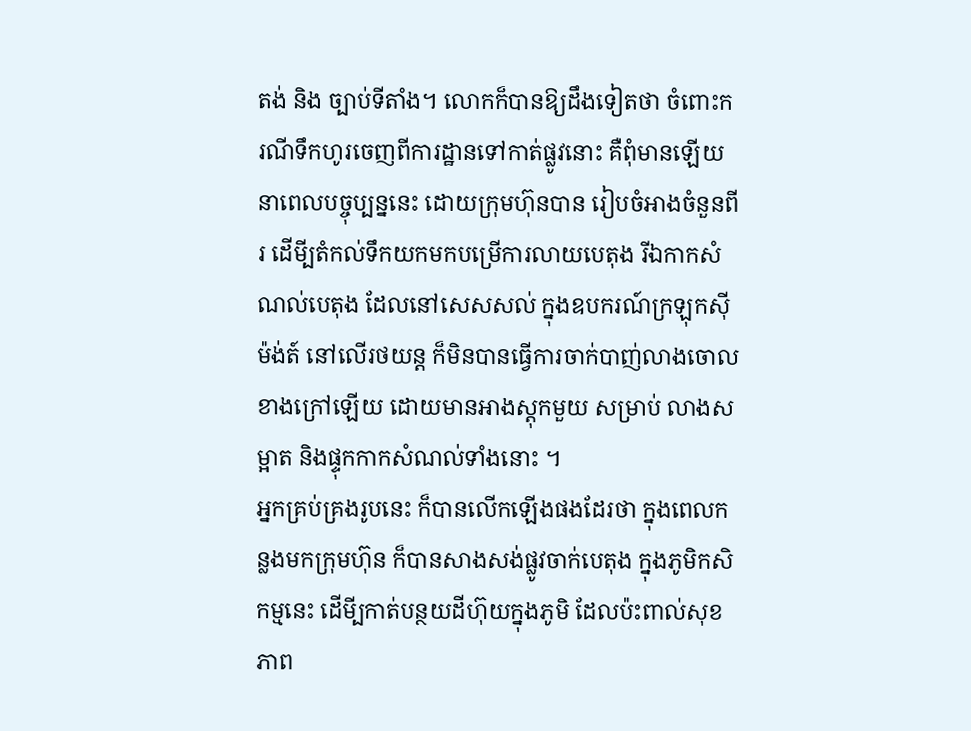តង់ និង ច្បាប់ទីតាំង។ លោកក៏បានឱ្យដឹងទៀតថា ចំពោះករណីទឹកហូរចេញពីការដ្ឋានទៅកាត់ផ្លូវនោះ គឺពុំមានឡើយនាពេលបច្ចុប្បន្ននេះ ដោយក្រុមហ៊ុនបាន រៀបចំអាងចំនួនពីរ ដើមី្បតំកល់ទឹកយកមកបម្រើការលាយបេតុង រីឯកាកសំណល់បេតុង ដែលនៅសេសសល់ ក្នុងឧបករណ៍ក្រឡុកស៊ីម៉ង់ត៍ នៅលើរថយន្ត ក៏មិនបានធ្វើការចាក់បាញ់លាងចោលខាងក្រៅឡើយ ដោយមានអាងស្តុកមួយ សម្រាប់ លាងសម្អាត និងផ្ទុកកាកសំណល់ទាំងនោះ ។
អ្នកគ្រប់គ្រងរូបនេះ ក៏បានលើកឡើងផងដែរថា ក្នុងពេលកន្លងមកក្រុមហ៊ុន ក៏បានសាងសង់ផ្លូវចាក់បេតុង ក្នុងភូមិកសិកម្មនេះ ដើមី្បកាត់បន្ថយដីហ៊ុយក្នុងភូមិ ដែលប៉ះពាល់សុខភាព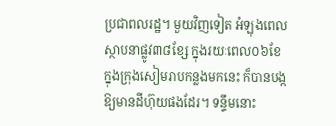ប្រជាពលរដ្ឋ។ មួយវិញទៀត អំឡុងពេល ស្ថាបនាផ្លូវ៣៨ខ្សែ ក្នុងរយៈពេល០៦ខែ ក្នុងក្រុងសៀមរាបកន្លងមកនេះ ក៏បានបង្កឱ្យមានដីហ៊ុយផងដែរ។ ទន្ទឹមនោះ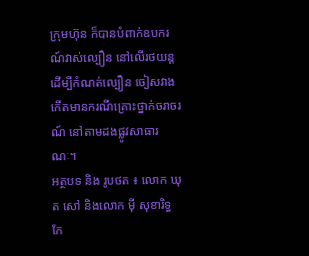ក្រុមហ៊ុន ក៏បានបំពាក់ឧបករណ៍វាស់ល្បឿន នៅលើរថយន្ត ដើម្បីកំណត់ល្បឿន ចៀសវាងកើតមានករណីគ្រោះថ្នាក់ចរាចរណ៍ នៅតាមដងផ្លូវសាធារណៈ។
អត្ថបទ និង រូបថត ៖ លោក ឃុត សៅ និងលោក ម៉ី សុខារិទ្ធ
កែ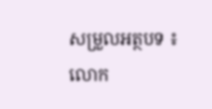សម្រួលអត្ថបទ ៖ លោក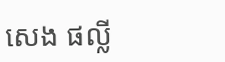សេង ផល្លី